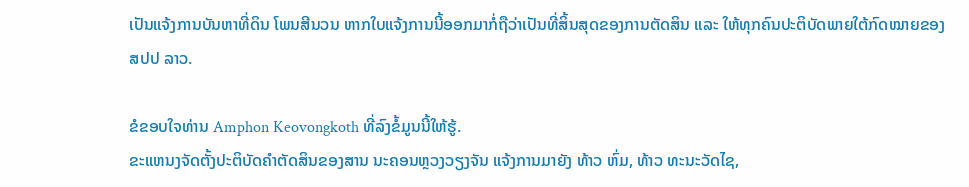ເປັນແຈ້ງການບັນຫາທີ່ດິນ ໂພນສີນວນ ຫາກໃບແຈ້ງການນີ້ອອກມາກໍ່ຖືວ່າເປັນທີ່ສິ້ນສຸດຂອງການຕັດສິນ ແລະ ໃຫ້ທຸກຄົນປະຕິບັດພາຍໃຕ້ກົດໝາຍຂອງ ສປປ ລາວ.

ຂໍຂອບໃຈທ່ານ Amphon Keovongkoth ທີ່ລົງຂໍ້ມູນນີ້ໃຫ້ຮູ້.
ຂະແຫນງຈັດຕັ້ງປະຕິບັດຄໍາຕັດສິນຂອງສານ ນະຄອນຫຼວງວຽງຈັນ ແຈ້ງການມາຍັງ ທ້າວ ຫົ່ມ, ທ້າວ ທະນະວັດໄຊ,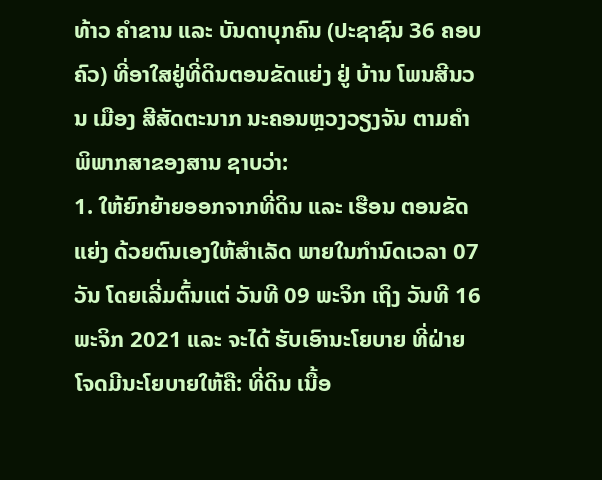ທ້າວ ຄໍາຂານ ແລະ ບັນດາບຸກຄົນ (ປະຊາຊົນ 36 ຄອບຄົວ) ທີ່ອາໃສຢູ່ທີ່ດິນຕອນຂັດແຍ່ງ ຢູ່ ບ້ານ ໂພນສີນວນ ເມືອງ ສີສັດຕະນາກ ນະຄອນຫຼວງວຽງຈັນ ຕາມຄໍາພິພາກສາຂອງສານ ຊາບວ່າ:
1. ໃຫ້ຍົກຍ້າຍອອກຈາກທີ່ດິນ ແລະ ເຮືອນ ຕອນຂັດແຍ່ງ ດ້ວຍຕົນເອງໃຫ້ສໍາເລັດ ພາຍໃນກໍານົດເວລາ 07 ວັນ ໂດຍເລີ່ມຕົ້ນແຕ່ ວັນທີ 09 ພະຈິກ ເຖິງ ວັນທີ 16 ພະຈິກ 2021 ແລະ ຈະໄດ້ ຮັບເອົານະໂຍບາຍ ທີ່ຝ່າຍໂຈດມີນະໂຍບາຍໃຫ້ຄື: ທີ່ດິນ ເນື້ອ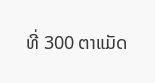ທີ່ 300 ຕາແມັດ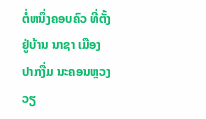ຕໍ່ຫນຶ່ງຄອບຄົວ ທີ່ຕັ້ງຢູ່ບ້ານ ນາຊາ ເມືອງ ປາກງື່ມ ນະຄອນຫຼວງວຽ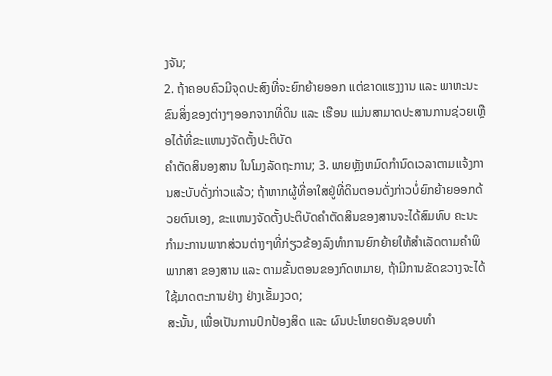ງຈັນ;
2. ຖ້າຄອບຄົວມີຈຸດປະສົງທີ່ຈະຍົກຍ້າຍອອກ ແຕ່ຂາດແຮງງານ ແລະ ພາຫະນະຂົນສິ່ງຂອງຕ່າງໆອອກຈາກທີ່ດິນ ແລະ ເຮືອນ ແມ່ນສາມາດປະສານການຊ່ວຍເຫຼືອໄດ້ທີ່ຂະແຫນງຈັດຕັ້ງປະຕິບັດ
ຄໍາຕັດສິນອງສານ ໃນໂມງລັດຖະການ; 3. ພາຍຫຼັງຫມົດກໍານົດເວລາຕາມແຈ້ງການສະບັບດັ່ງກ່າວແລ້ວ; ຖ້າຫາກຜູ້ທີ່ອາໃສຢູ່ທີ່ດິນຕອນດັ່ງກ່າວບໍ່ຍົກຍ້າຍອອກດ້ວຍຕົນເອງ, ຂະແຫນງຈັດຕັ້ງປະຕິບັດຄໍາຕັດສິນຂອງສານຈະໄດ້ສົມທົບ ຄະນະກໍາມະການພາກສ່ວນຕ່າງໆທີ່ກ່ຽວຂ້ອງລົງທໍາການຍົກຍ້າຍໃຫ້ສໍາເລັດຕາມຄໍາພິພາກສາ ຂອງສານ ແລະ ຕາມຂັ້ນຕອນຂອງກົດຫມາຍ, ຖ້າມີການຂັດຂວາງຈະໄດ້ໃຊ້ມາດຕະການຢ່າງ ຢ່າງເຂັ້ມງວດ;
ສະນັ້ນ, ເພື່ອເປັນການປົກປ້ອງສິດ ແລະ ຜົນປະໂຫຍດອັນຊອບທໍາ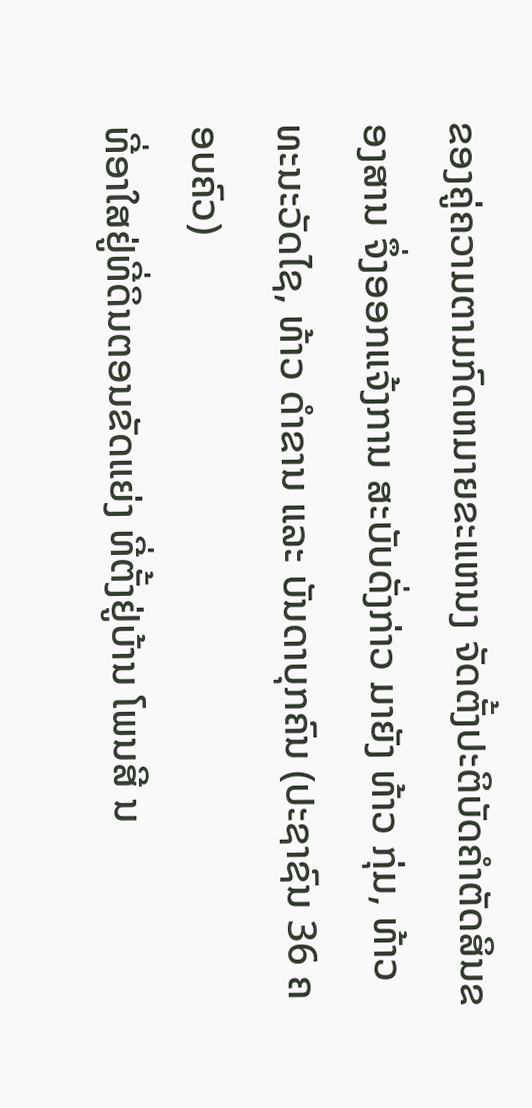ຂອງຄູ່ຄວາມຕາມກົດຫມາຍຂະແຫນງ ຈັດຕັ້ງປະຕິບັດຄໍາຕັດສິນຂອງສານ ຈຶ່ງອອກແຈ້ງການ ສະບັບດັ່ງກ່າວ ມາຍັງ ທ້າວ ກຸ່ມ, ທ້າວ ທະນະວັດໄຊ, ທ້າວ ດໍາຂານ ແລະ ບັນດາບຸກຄົນ (ປະຊາຊົນ 36 ຄອບຄົວ)
ທີ່ອາໃສຢູ່ທີ່ດິນຕອນຂັດແຍ່ງ ທີ່ຕັ້ງຢູ່ບ້ານ ໂພນສີ ນ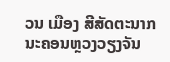ວນ ເມືອງ ສີສັດຕະນາກ ນະຄອນຫຼວງວຽງຈັນ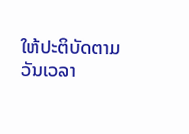ໃຫ້ປະຕິບັດຕາມວັນເວລາ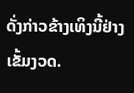ດັ່ງກ່າວຂ້າງເທິງນີ້ຢ່າງເຂັ້ມງວດ.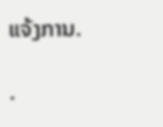ແຈ້ງການ.

.